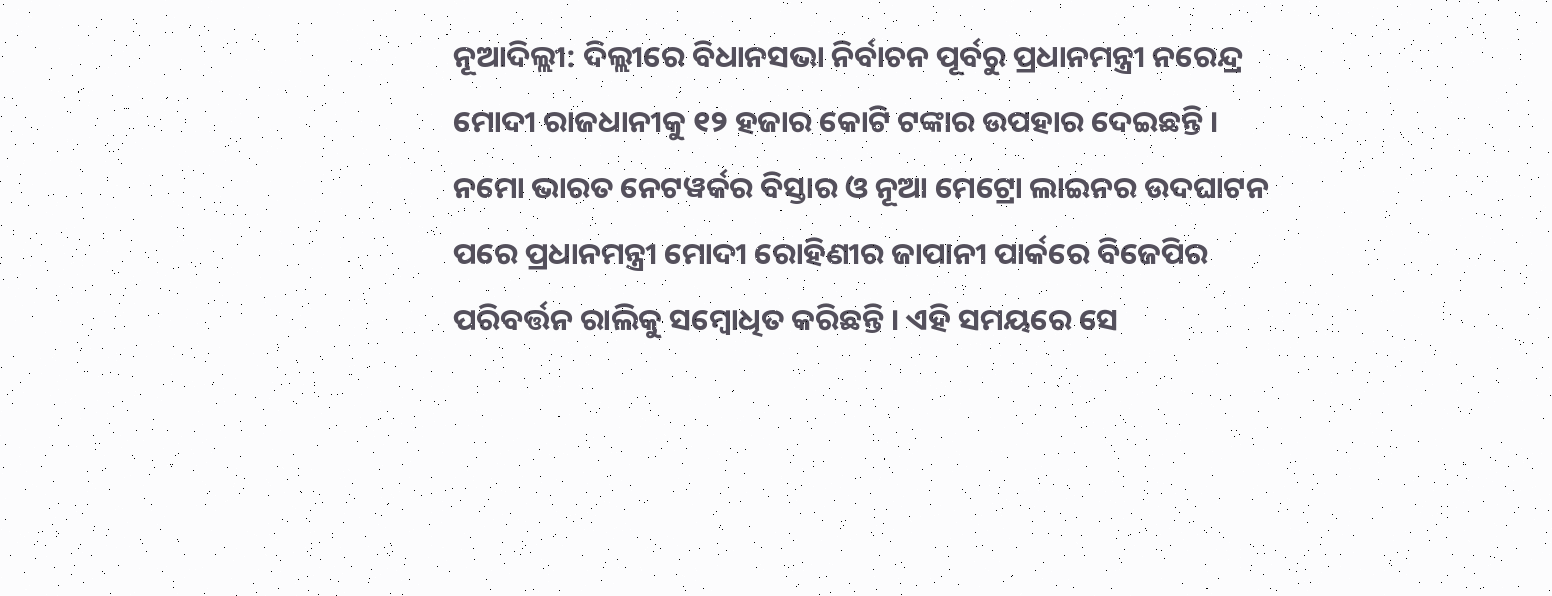ନୂଆଦିଲ୍ଲୀ: ଦିଲ୍ଲୀରେ ବିଧାନସଭା ନିର୍ବାଚନ ପୂର୍ବରୁ ପ୍ରଧାନମନ୍ତ୍ରୀ ନରେନ୍ଦ୍ର ମୋଦୀ ରାଜଧାନୀକୁ ୧୨ ହଜାର କୋଟି ଟଙ୍କାର ଉପହାର ଦେଇଛନ୍ତି । ନମୋ ଭାରତ ନେଟୱର୍କର ବିସ୍ତାର ଓ ନୂଆ ମେଟ୍ରୋ ଲାଇନର ଉଦଘାଟନ ପରେ ପ୍ରଧାନମନ୍ତ୍ରୀ ମୋଦୀ ରୋହିଣୀର ଜାପାନୀ ପାର୍କରେ ବିଜେପିର ପରିବର୍ତ୍ତନ ରାଲିକୁ ସମ୍ବୋଧିତ କରିଛନ୍ତି । ଏହି ସମୟରେ ସେ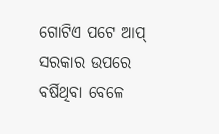ଗୋଟିଏ ପଟେ ଆପ୍ ସରକାର ଉପରେ ବର୍ଷିଥିବା ବେଳେ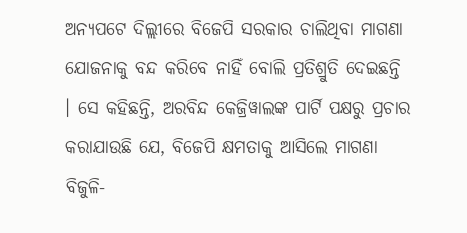ଅନ୍ୟପଟେ ଦିଲ୍ଲୀରେ ବିଜେପି ସରକାର ଚାଲିଥିବା ମାଗଣା ଯୋଜନାକୁ ବନ୍ଦ କରିବେ ନାହିଁ ବୋଲି ପ୍ରତିଶ୍ରୁତି ଦେଇଛନ୍ତି । ସେ କହିଛନ୍ତି, ଅରବିନ୍ଦ କେଜ୍ରିୱାଲଙ୍କ ପାର୍ଟି ପକ୍ଷରୁ ପ୍ରଚାର କରାଯାଉଛି ଯେ, ବିଜେପି କ୍ଷମତାକୁ ଆସିଲେ ମାଗଣା ବିଜୁଳି-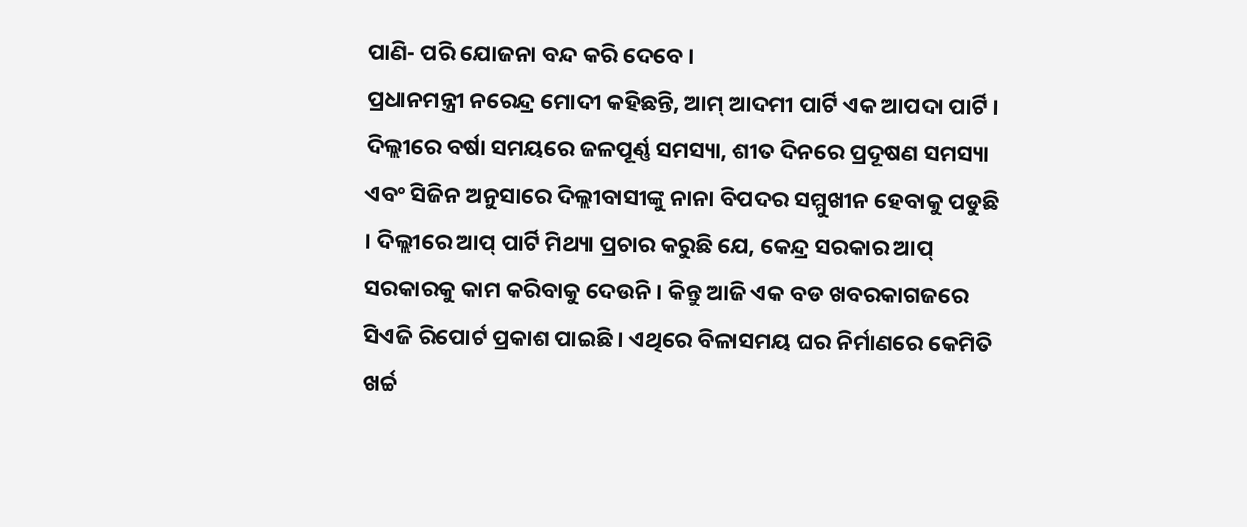ପାଣି- ପରି ଯୋଜନା ବନ୍ଦ କରି ଦେବେ ।
ପ୍ରଧାନମନ୍ତ୍ରୀ ନରେନ୍ଦ୍ର ମୋଦୀ କହିଛନ୍ତି, ଆମ୍ ଆଦମୀ ପାର୍ଟି ଏକ ଆପଦା ପାର୍ଟି । ଦିଲ୍ଲୀରେ ବର୍ଷା ସମୟରେ ଜଳପୂର୍ଣ୍ଣ ସମସ୍ୟା, ଶୀତ ଦିନରେ ପ୍ରଦୂଷଣ ସମସ୍ୟା ଏବଂ ସିଜିନ ଅନୁସାରେ ଦିଲ୍ଲୀବାସୀଙ୍କୁ ନାନା ବିପଦର ସମ୍ମୁଖୀନ ହେବାକୁ ପଡୁଛି । ଦିଲ୍ଲୀରେ ଆପ୍ ପାର୍ଟି ମିଥ୍ୟା ପ୍ରଚାର କରୁଛି ଯେ, କେନ୍ଦ୍ର ସରକାର ଆପ୍ ସରକାରକୁ କାମ କରିବାକୁ ଦେଉନି । କିନ୍ତୁ ଆଜି ଏକ ବଡ ଖବରକାଗଜରେ ସିଏଜି ରିପୋର୍ଟ ପ୍ରକାଶ ପାଇଛି । ଏଥିରେ ବିଳାସମୟ ଘର ନିର୍ମାଣରେ କେମିତି ଖର୍ଚ୍ଚ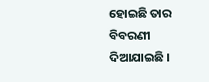ହୋଇଛି ତାର ବିବରଣୀ ଦିଆଯାଇଛି ।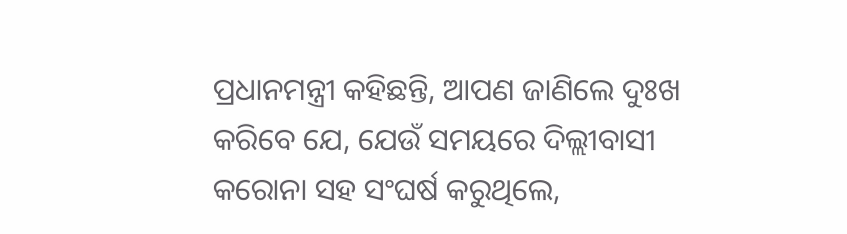ପ୍ରଧାନମନ୍ତ୍ରୀ କହିଛନ୍ତି, ଆପଣ ଜାଣିଲେ ଦୁଃଖ କରିବେ ଯେ, ଯେଉଁ ସମୟରେ ଦିଲ୍ଲୀବାସୀ କରୋନା ସହ ସଂଘର୍ଷ କରୁଥିଲେ,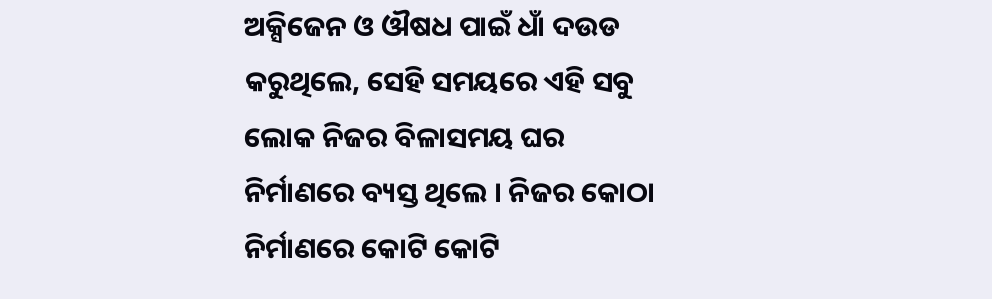ଅକ୍ସିଜେନ ଓ ଔଷଧ ପାଇଁ ଧାଁ ଦଉଡ କରୁଥିଲେ, ସେହି ସମୟରେ ଏହି ସବୁ ଲୋକ ନିଜର ବିଳାସମୟ ଘର ନିର୍ମାଣରେ ବ୍ୟସ୍ତ ଥିଲେ । ନିଜର କୋଠା ନିର୍ମାଣରେ କୋଟି କୋଟି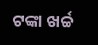ଟଙ୍କା ଖର୍ଚ୍ଚ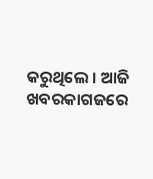କରୁଥିଲେ । ଆଜି ଖବରକାଗଜରେ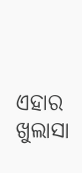ଏହାର ଖୁଲାସା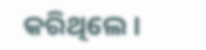କରିଥିଲେ ।